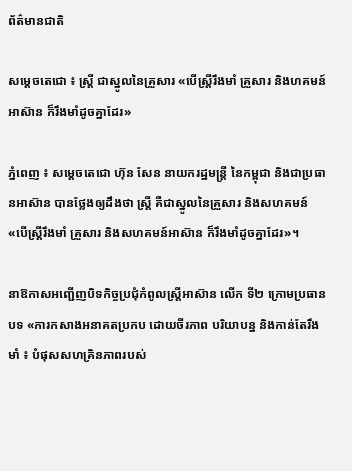ព័ត៌មានជាតិ

សម្ដេចតេជោ ៖ ស្ដ្រី ជាស្នូលនៃគ្រួសារ «បើស្ដ្រីរឹងមាំ គ្រួសារ និងហគមន៍អាស៊ាន ក៏រឹងមាំដូចគ្នាដែរ»

ភ្នំពេញ ៖ សម្ដេចតេជោ ហ៊ុន សែន នាយករដ្ឋមន្ដ្រី នៃកម្ពុជា និងជាប្រធានអាស៊ាន បានថ្លែងឲ្យដឹងថា ស្ដ្រី គឺជាស្នូលនៃគ្រួសារ និងសហគមន៍ «បើស្ដ្រីរឹងមាំ គ្រួសារ និងសហគមន៍អាស៊ាន ក៏រឹងមាំដូចគ្នាដែរ»។

នាឱកាសអញ្ជើញបិទកិច្ចប្រជុំកំពូលស្ដ្រីអាស៊ាន លើក ទី២ ក្រោមប្រធានបទ «ការកសាងអនាគតប្រកប ដោយចីរភាព បរិយាបន្ន និងកាន់តែរឹងមាំ ៖ បំផុសសហគ្រិនភាពរបស់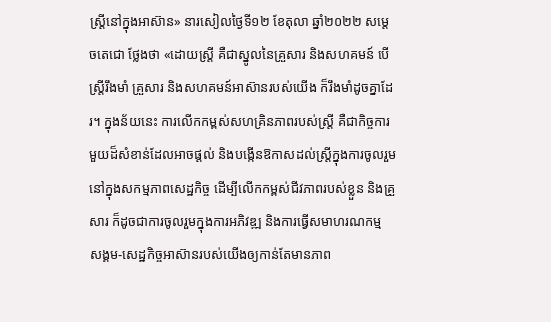ស្ដ្រីនៅក្នុងអាស៊ាន» នារសៀលថ្ងៃទី១២ ខែតុលា ឆ្នាំ២០២២ សម្ដេចតេជោ ថ្លែងថា «ដោយស្ត្រី គឺជាស្នូលនៃគ្រួសារ និងសហគមន៍ បើស្រ្តីរឹងមាំ គ្រួសារ និងសហគមន៍អាស៊ានរបស់យើង ក៏រឹងមាំដូចគ្នាដែរ។ ក្នុងន័យនេះ ការលើកកម្ពស់សហគ្រិនភាពរបស់ស្ត្រី គឺជាកិច្ចការមួយដ៏សំខាន់ដែលអាចផ្តល់ និងបង្កើនឱកាសដល់ស្រ្តីក្នុងការចូលរួមនៅក្នុងសកម្មភាពសេដ្ឋកិច្ច ដើម្បីលើកកម្ពស់ជីវភាពរបស់ខ្លួន និងគ្រួសារ ក៏ដូចជាការចូលរួមក្នុងការអភិវឌ្ឍ និងការធ្វើសមាហរណកម្ម សង្គម-សេដ្ឋកិច្ចអាស៊ានរបស់យើងឲ្យកាន់តែមានភាព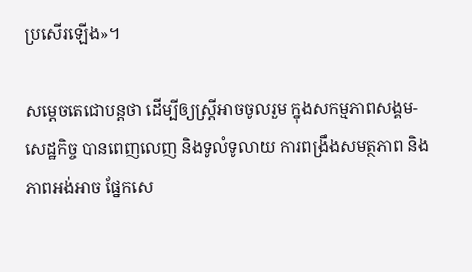ប្រសើរឡើង»។

សម្ដេចតេជោបន្ដថា ដើម្បីឲ្យស្ត្រីអាចចូលរួម ក្នុងសកម្មភាពសង្គម-សេដ្ឋកិច្ច បានពេញលេញ និងទូលំទូលាយ ការពង្រឹងសមត្ថភាព និងភាពអង់អាច ផ្នែកសេ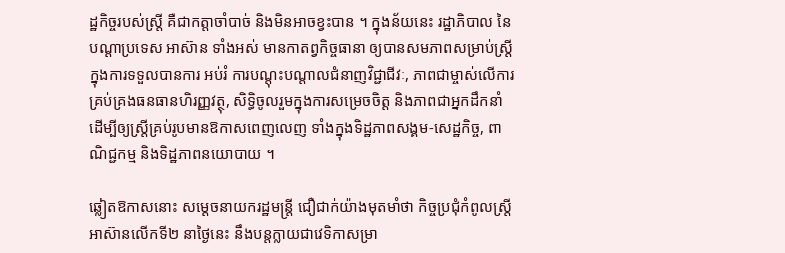ដ្ឋកិច្ចរបស់ស្ត្រី គឺជាកត្តាចាំបាច់ និងមិនអាចខ្វះបាន ។ ក្នុងន័យនេះ រដ្ឋាភិបាល នៃបណ្ដាប្រទេស អាស៊ាន ទាំងអស់ មានកាតព្វកិច្ចធានា ឲ្យបានសមភាពសម្រាប់ស្រ្តី ក្នុងការទទួលបានការ អប់រំ ការបណ្ដុះបណ្តាលជំនាញវិជ្ជាជីវៈ, ភាពជាម្ចាស់លើការ គ្រប់គ្រងធនធានហិរញ្ញវត្ថុ, សិទ្ធិចូលរួមក្នុងការសម្រេចចិត្ត និងភាពជាអ្នកដឹកនាំ ដើម្បីឲ្យស្រ្តីគ្រប់រូបមានឱកាសពេញលេញ ទាំងក្នុងទិដ្ឋភាពសង្គម-សេដ្ឋកិច្ច, ពាណិជ្ជកម្ម និងទិដ្ឋភាពនយោបាយ ។

ឆ្លៀតឱកាសនោះ សម្ដេចនាយករដ្ឋមន្ដ្រី ជឿជាក់យ៉ាងមុតមាំថា កិច្ចប្រជុំកំពូលស្រ្តីអាស៊ានលើកទី២ នាថ្ងៃនេះ នឹងបន្តក្លាយជាវេទិកាសម្រា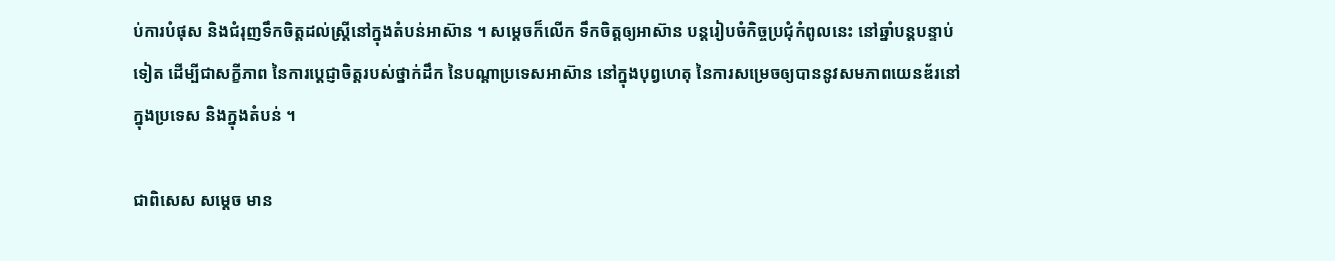ប់ការបំផុស និងជំរុញទឹកចិត្តដល់ស្ត្រីនៅក្នុងតំបន់អាស៊ាន ។ សម្ដេចក៏លើក ទឹកចិត្តឲ្យអាស៊ាន បន្តរៀបចំកិច្ចប្រជុំកំពូលនេះ នៅឆ្នាំបន្តបន្ទាប់ទៀត ដើម្បីជាសក្ខីភាព នៃការប្ដេជ្ញាចិត្តរបស់ថ្នាក់ដឹក នៃបណ្តាប្រទេសអាស៊ាន នៅក្នុងបុព្វហេតុ នៃការសម្រេចឲ្យបាននូវសមភាពយេនឌ័រនៅក្នុងប្រទេស និងក្នុងតំបន់ ។

ជាពិសេស សម្ដេច មាន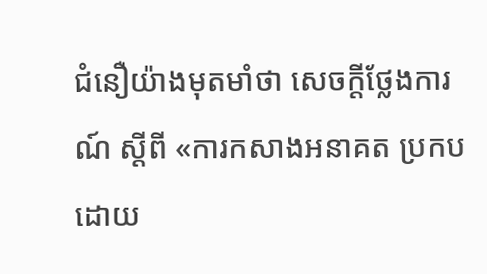ជំនឿយ៉ាងមុតមាំថា សេចក្តីថ្លែងការណ៍ ស្ដីពី «ការកសាងអនាគត ប្រកបដោយ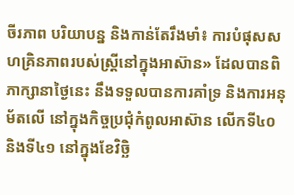ចីរភាព បរិយាបន្ន និងកាន់តែរឹងមាំ៖ ការបំផុសសហគ្រិនភាពរបស់ស្ត្រីនៅក្នុងអាស៊ាន» ដែលបានពិភាក្សានាថ្ងៃនេះ នឹងទទួលបានការគាំទ្រ និងការអនុម័តលើ នៅក្នុងកិច្ចប្រជុំកំពូលអាស៊ាន លើកទី៤០ និងទី៤១ នៅក្នុងខែវិច្ឆិ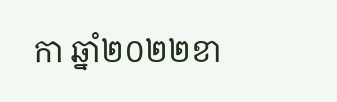កា ឆ្នាំ២០២២ខា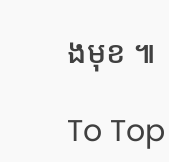ងមុខ ៕

To Top